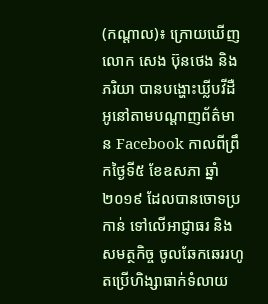(កណ្តាល)៖ ក្រោយឃើញលោក សេង ប៊ុនថេង និងភរិយា បានបង្ហោះឃ្លីបវីដឺអូនៅតាមបណ្តាញព័ត៌មាន Facebook កាលពីព្រឹកថ្ងៃទី៥ ខែឧសភា ឆ្នាំ២០១៩ ដែលបានចោទប្រកាន់ ទៅលើអាជ្ញាធរ និងសមត្ថកិច្ច ចូលឆែកឆេររហូតប្រើហិង្សាធាក់ទំលាយ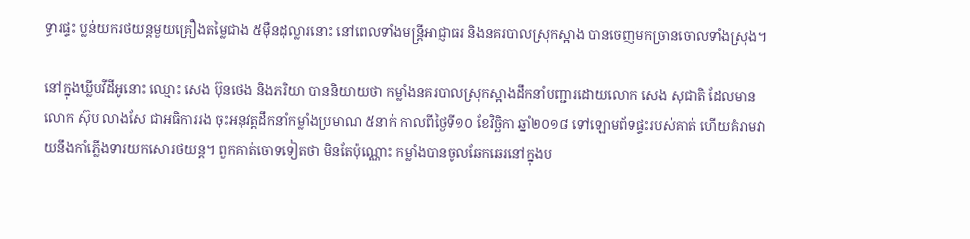ទ្ធារផ្ទះ ប្លន់យករថយន្តមួយគ្រឿងតម្លៃជាង ៥ម៉ឺនដុល្លារនោះ នៅពេលទាំងមន្រ្តីអាជ្ញាធរ និងនគរបាលស្រុកស្អាង បានចេញមកច្រានចោលទាំងស្រុង។

នៅក្នុងឃ្លីបវីដីអូនោះ ឈ្មោះ សេង ប៊ុនថេង និងភរិយា បាននិយាយថា កម្លាំងនគរបាលស្រុកស្អាងដឹកនាំបញ្ជារដោយលោក សេង សុជាតិ ដែលមានលោក ស៊ុប លាងសែ ជាអធិការរង ចុះអនុវត្តដឹកនាំកម្លាំងប្រមាណ ៥នាក់ កាលពីថ្ងៃទី១០ ខែវិច្ឆិកា ឆ្នាំ២០១៨ ទៅឡោមព័ទផ្ទះរបស់គាត់ ហើយគំរាមវាយនឹងកាំភ្លើងទារយកសោរថយន្ត។ ពួកគាត់ចោទទៀតថា មិនតែប៉ុណ្ណោះ កម្លាំងបានចូលឆែកឆេរនៅក្នុងប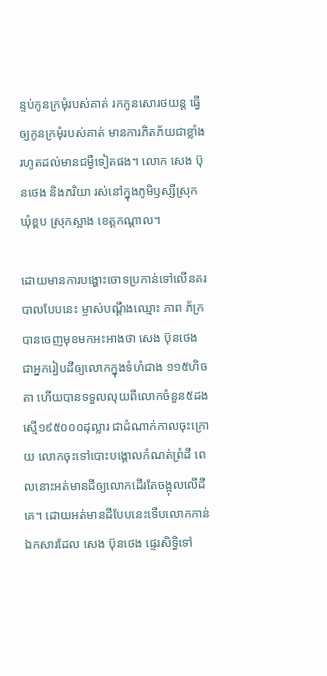ន្ទប់កូនក្រមុំរបស់គាត់ រកកូនសោរថយន្ត ធ្វើឲ្យកូនក្រមុំរបស់គាត់ មានការភិតភ័យជាខ្លាំង រហូតដល់មានជម្ងឺទៀតផង។ លោក សេង ប៊ុនថេង និងភរិយា រស់នៅក្នុងភូមិឫស្សីស្រុក ឃុំខ្ពប ស្រុកស្អាង ខេត្តកណ្តាល។

ដោយមានការបង្ហោះចោទប្រកាន់ទៅលើនគរបាលបែបនេះ ម្ចាស់បណ្តឹងឈ្មោះ ភាព ភ័ក្រ បានចេញមុខមកអះអាងថា សេង ប៊ុនថេង ជាអ្នករៀបដីឲ្យលោកក្នុងទំហំជាង ១១៥ហិចតា ហើយបានទទួលលុយពីលោកចំនួន៥ដង ស្មើ១៩៥០០០ដុល្លារ ជាដំណាក់កាលចុះក្រោយ លោកចុះទៅបោះបង្គោលកំណត់ព្រំដី ពេលនោះអត់មានដីឲ្យលោកដើរតែចង្អុលលើដីគេ។ ដោយអត់មានដីបែបនេះទើបលោកកាន់ឯកសារដែល សេង ប៊ុនថេង ផ្ទេរសិទ្ធិទៅ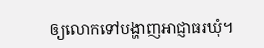ឲ្យលោកទៅបង្ហាញអាជ្ញាធរឃុំ។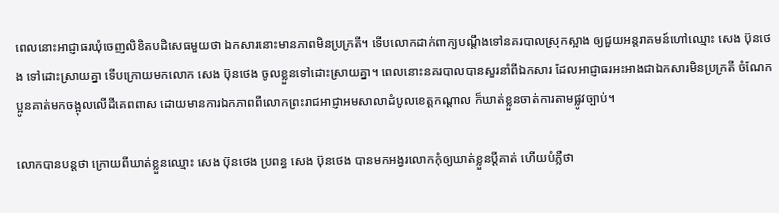ពេលនោះអាជ្ញាធរឃុំចេញលិខិតបដិសេធមួយថា ឯកសារនោះមានភាពមិនប្រក្រតី។ ទើបលោកដាក់ពាក្យបណ្តឹងទៅនគរបាលស្រុកស្អាង ឲ្យជួយអន្តរាគមន៍ហៅឈ្មោះ សេង ប៊ុនថេង ទៅដោះស្រាយគ្នា ទើបក្រោយមកលោក សេង ប៊ុនថេង ចូលខ្លួនទៅដោះស្រាយគ្នា។ ពេលនោះនគរបាលបានសួរនាំពីឯកសារ ដែលអាជ្ញាធរអះអាងជាឯកសារមិនប្រក្រតី ចំណែកប្អូនគាត់មកចង្អុលលើដីគេពពាស ដោយមានការឯកភាពពីលោកព្រះរាជអាជ្ញាអមសាលាដំបូលខេត្តកណ្តាល ក៏ឃាត់ខ្លួនចាត់ការតាមផ្លូវច្បាប់។

លោកបានបន្តថា ក្រោយពីឃាត់ខ្លួនឈ្មោះ សេង ប៊ុនថេង ប្រពន្ធ សេង ប៊ុនថេង បានមកអង្វរលោកកុំឲ្យឃាត់ខ្លួនប្តីគាត់ ហើយបំភ្លឺថា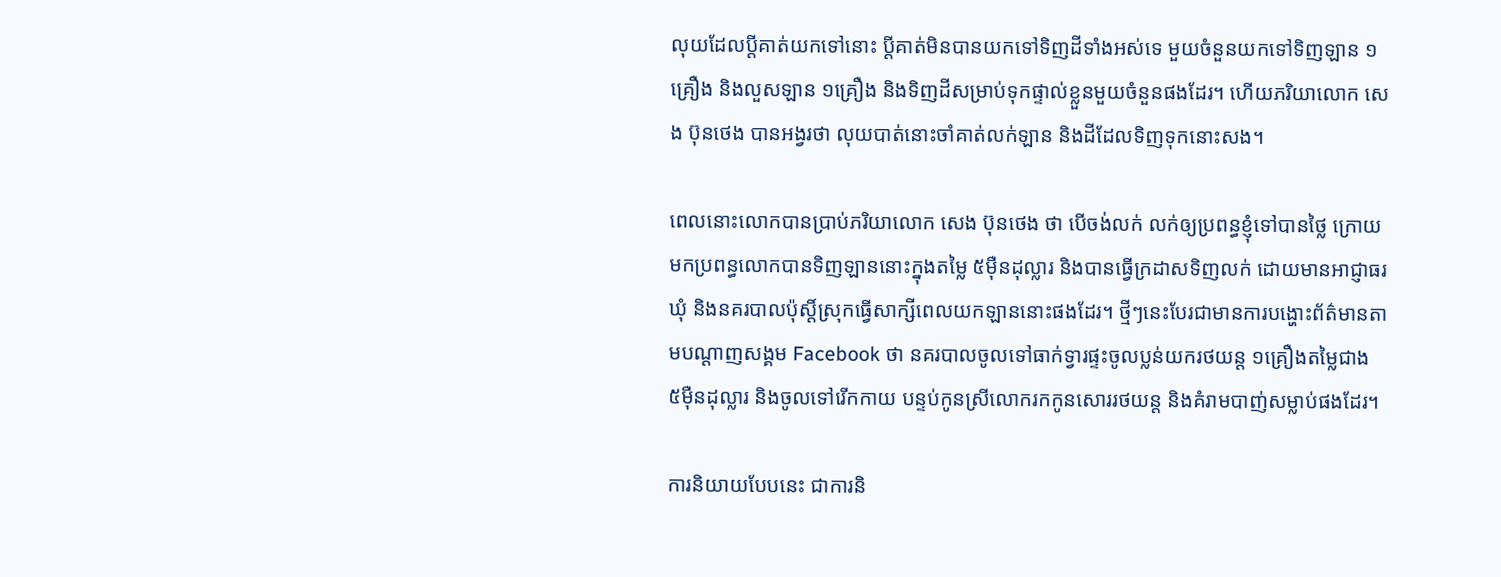លុយដែលប្តីគាត់យកទៅនោះ ប្តីគាត់មិនបានយកទៅទិញដីទាំងអស់ទេ មួយចំនួនយកទៅទិញឡាន ១គ្រឿង និងលួសឡាន ១គ្រឿង និងទិញដីសម្រាប់ទុកផ្ទាល់ខ្លួនមួយចំនួនផងដែរ។ ហើយភរិយាលោក សេង ប៊ុនថេង បានអង្វរថា លុយបាត់នោះចាំគាត់លក់ឡាន និងដីដែលទិញទុកនោះសង។

ពេលនោះលោកបានប្រាប់ភរិយាលោក សេង ប៊ុនថេង ថា បើចង់លក់ លក់ឲ្យប្រពន្ធខ្ញុំទៅបានថ្លៃ ក្រោយមកប្រពន្ធលោកបានទិញឡាននោះក្នុងតម្លៃ ៥ម៉ឺនដុល្លារ និងបានធ្វើក្រដាសទិញលក់ ដោយមានអាជ្ញាធរឃុំ និងនគរបាលប៉ុស្តិ៍ស្រុកធ្វើសាក្សីពេលយកឡាននោះផងដែរ។ ថ្មីៗនេះបែរជាមានការបង្ហោះព័ត៌មានតាមបណ្តាញសង្គម Facebook ថា នគរបាលចូលទៅធាក់ទ្វារផ្ទះចូលប្លន់យករថយន្ត ១គ្រឿងតម្លៃជាង ៥ម៉ឺនដុល្លារ និងចូលទៅរើកកាយ បន្ទប់កូនស្រីលោករកកូនសោររថយន្ត និងគំរាមបាញ់សម្លាប់ផងដែរ។

ការនិយាយបែបនេះ ជាការនិ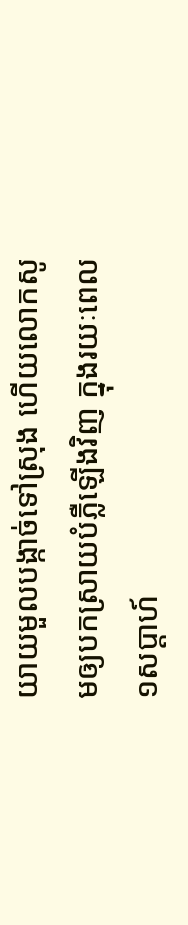យាយមួលបង្កាច់ទៅស្រុង ហើយលោកសូមឲ្យបកស្រាយបំភ្លឺឡើងវិញ ក្នុងរយៈពេល១សប្តាហ៍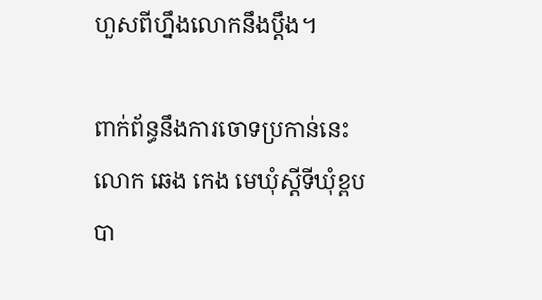ហួសពីហ្នឹងលោកនឹងប្តឹង។

ពាក់ព័ន្ធនឹងការចោទប្រកាន់នេះ លោក ឆេង កេង មេឃុំស្តីទីឃុំខ្ពប បា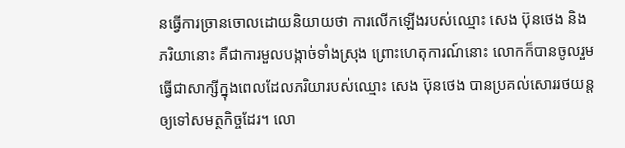នធ្វើការច្រានចោលដោយនិយាយថា ការលើកឡើងរបស់ឈ្មោះ សេង ប៊ុនថេង និង ភរិយានោះ គឺជាការមួលបង្កាច់ទាំងស្រុង ព្រោះហេតុការណ៍នោះ លោកក៏បានចូលរួមធ្វើជាសាក្សីក្នុងពេលដែលភរិយារបស់ឈ្មោះ សេង ប៊ុនថេង បានប្រគល់សោររថយន្តឲ្យទៅសមត្ថកិច្ចដែរ។ លោ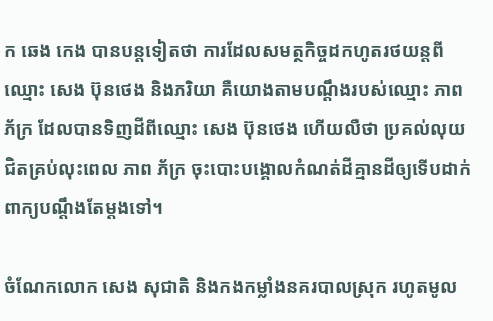ក ឆេង កេង បានបន្តទៀតថា ការដែលសមត្ថកិច្ចដកហូតរថយន្តពីឈ្មោះ សេង ប៊ុនថេង និងភរិយា គឺយោងតាមបណ្តឹងរបស់ឈ្មោះ ភាព ភ័ក្រ ដែលបានទិញដីពីឈ្មោះ សេង ប៊ុនថេង ហើយលឺថា ប្រគល់លុយជិតគ្រប់លុះពេល ភាព ភ័ក្រ ចុះបោះបង្គោលកំណត់ដីគ្មានដីឲ្យទើបដាក់ពាក្យបណ្តឹងតែម្តងទៅ។

ចំណែកលោក សេង សុជាតិ និងកងកម្លាំងនគរបាលស្រុក រហូតមូល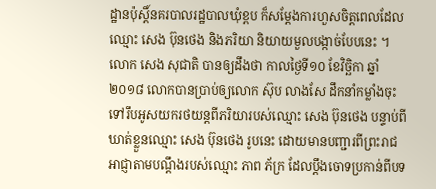ដ្ឋានប៉ុស្តិ៍នគរបាលរដ្ឋបាលឃុំខ្ពប ក៏សម្តែងការហួសចិត្តពេលដែលឈ្មោះ សេង ប៊ុនថេង និងភរិយា និយាយមួលបង្កាច់បែបនេះ ។ លោក សេង សុជាតិ បានឲ្យដឹងថា កាលថ្ងៃទី១០ ខែវិច្ឆិកា ឆ្នាំ២០១៨ លោកបានប្រាប់ឲ្យលោក ស៊ុប លាងសែ ដឹកនាំកម្លាំងចុះទៅរឹបអូសយករថយន្តពីភរិយារបស់ឈ្មោះ សេង ប៊ុនថេង បន្ទាប់ពីឃាត់ខ្លួនឈ្មោះ សេង ប៊ុនថេង រូបនេះ ដោយមានបញ្ជារពីព្រះរាជអាជ្ញាតាមបណ្តឹងរបស់ឈ្មោះ ភាព ភ័ក្រ ដែលប្តឹងចោទប្រកាន់ពីបទ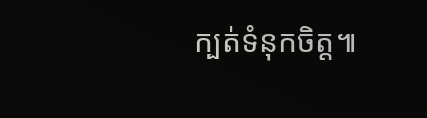ក្បត់ទំនុកចិត្ត៕